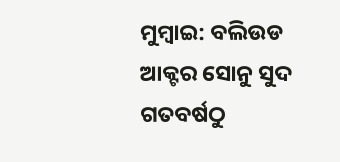ମୁମ୍ବାଇ: ବଲିଉଡ ଆକ୍ଟର ସୋନୁ ସୁଦ ଗତବର୍ଷଠୁ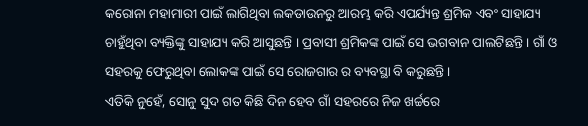କରୋନା ମହାମାରୀ ପାଇଁ ଲାଗିଥିବା ଲକଡାଉନରୁ ଆରମ୍ଭ କରି ଏପର୍ଯ୍ୟନ୍ତ ଶ୍ରମିକ ଏବଂ ସାହାଯ୍ୟ ଚାହୁଁଥିବା ବ୍ୟକ୍ତିଙ୍କୁ ସାହାଯ୍ୟ କରି ଆସୁଛନ୍ତି । ପ୍ରବାସୀ ଶ୍ରମିକଙ୍କ ପାଇଁ ସେ ଭଗବାନ ପାଲଟିଛନ୍ତି । ଗାଁ ଓ ସହରକୁ ଫେରୁଥିବା ଲୋକଙ୍କ ପାଇଁ ସେ ରୋଜଗାର ର ବ୍ୟବସ୍ଥା ବି କରୁଛନ୍ତି ।
ଏତିକି ନୁହେଁ, ସୋନୁ ସୁଦ ଗତ କିଛି ଦିନ ହେବ ଗାଁ ସହରରେ ନିଜ ଖର୍ଚ୍ଚରେ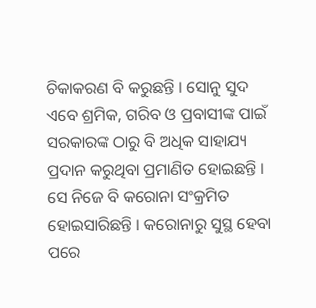ଚିକାକରଣ ବି କରୁଛନ୍ତି । ସୋନୁ ସୁଦ ଏବେ ଶ୍ରମିକ, ଗରିବ ଓ ପ୍ରବାସୀଙ୍କ ପାଇଁ ସରକାରଙ୍କ ଠାରୁ ବି ଅଧିକ ସାହାଯ୍ୟ ପ୍ରଦାନ କରୁଥିବା ପ୍ରମାଣିତ ହୋଇଛନ୍ତି । ସେ ନିଜେ ବି କରୋନା ସଂକ୍ରମିତ ହୋଇସାରିଛନ୍ତି । କରୋନାରୁ ସୁସ୍ଥ ହେବା ପରେ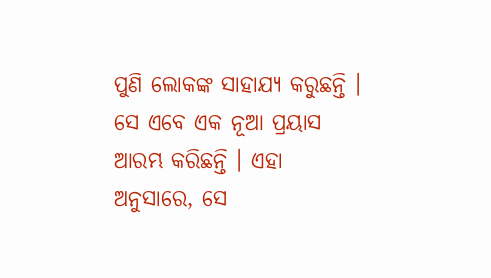ପୁଣି ଲୋକଙ୍କ ସାହାଯ୍ୟ କରୁଛନ୍ତି ।
ସେ ଏବେ ଏକ ନୂଆ ପ୍ରୟାସ ଆରମ୍ଭ କରିଛନ୍ତି । ଏହା ଅନୁସାରେ, ସେ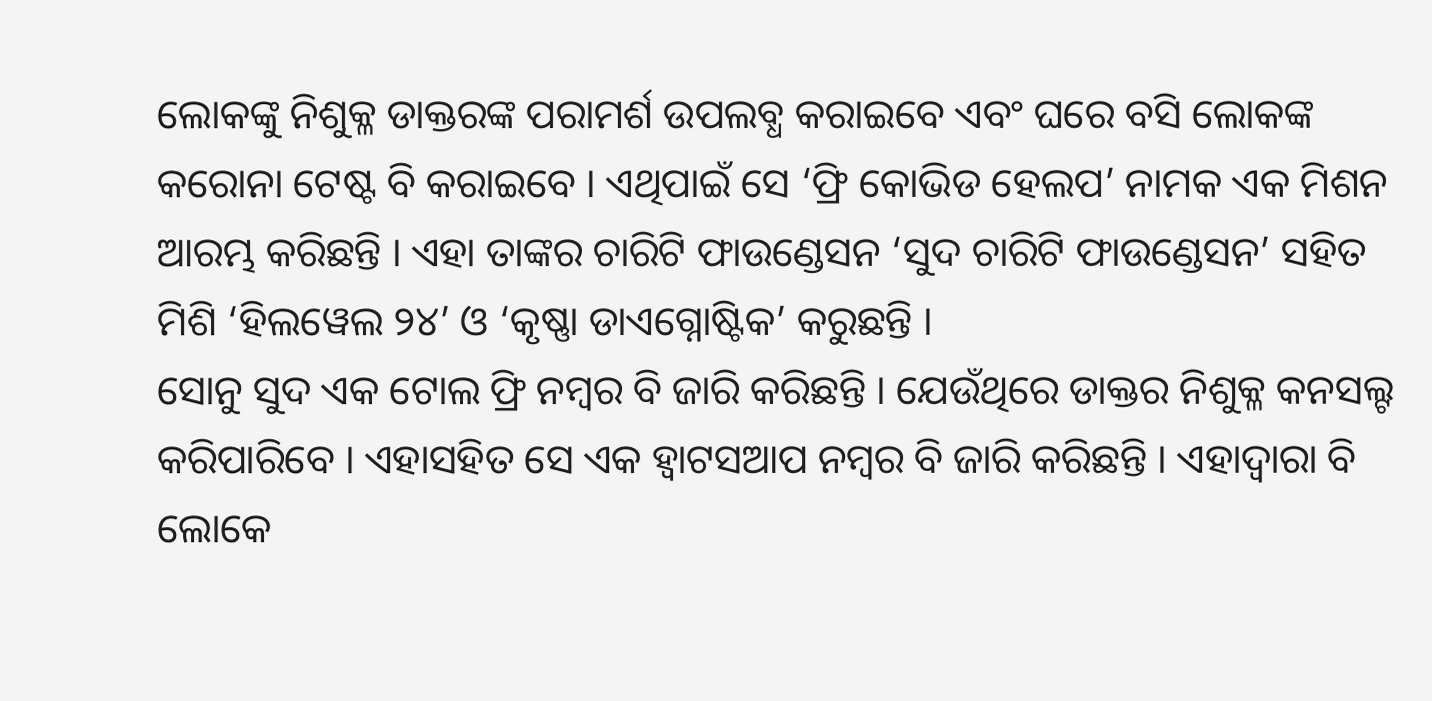ଲୋକଙ୍କୁ ନିଶୁକ୍ଳ ଡାକ୍ତରଙ୍କ ପରାମର୍ଶ ଉପଲବ୍ଧ କରାଇବେ ଏବଂ ଘରେ ବସି ଲୋକଙ୍କ କରୋନା ଟେଷ୍ଟ ବି କରାଇବେ । ଏଥିପାଇଁ ସେ ‘ଫ୍ରି କୋଭିଡ ହେଲପ’ ନାମକ ଏକ ମିଶନ ଆରମ୍ଭ କରିଛନ୍ତି । ଏହା ତାଙ୍କର ଚାରିଟି ଫାଉଣ୍ଡେସନ ‘ସୁଦ ଚାରିଟି ଫାଉଣ୍ଡେସନ’ ସହିତ ମିଶି ‘ହିଲୱେଲ ୨୪’ ଓ ‘କୃଷ୍ଣା ଡାଏଗ୍ନୋଷ୍ଟିକ’ କରୁଛନ୍ତି ।
ସୋନୁ ସୁଦ ଏକ ଟୋଲ ଫ୍ରି ନମ୍ବର ବି ଜାରି କରିଛନ୍ତି । ଯେଉଁଥିରେ ଡାକ୍ତର ନିଶୁକ୍ଳ କନସଲ୍ଟ କରିପାରିବେ । ଏହାସହିତ ସେ ଏକ ହ୍ୱାଟସଆପ ନମ୍ବର ବି ଜାରି କରିଛନ୍ତି । ଏହାଦ୍ୱାରା ବି ଲୋକେ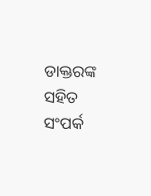ଡାକ୍ତରଙ୍କ ସହିତ ସଂପର୍କ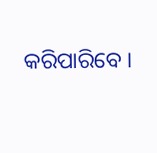କରିପାରିବେ ।